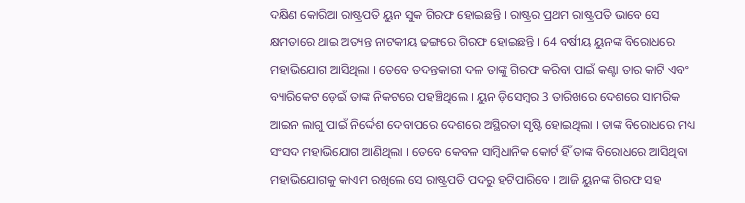ଦକ୍ଷିଣ କୋରିଆ ରାଷ୍ଟ୍ରପତି ୟୁନ ସୁକ ଗିରଫ ହୋଇଛନ୍ତି । ରାଷ୍ଟ୍ରର ପ୍ରଥମ ରାଷ୍ଟ୍ରପତି ଭାବେ ସେ କ୍ଷମତାରେ ଥାଇ ଅତ୍ୟନ୍ତ ନାଟକୀୟ ଢଙ୍ଗରେ ଗିରଫ ହୋଇଛନ୍ତି । 64 ବର୍ଷୀୟ ୟୁନଙ୍କ ବିରୋଧରେ ମହାଭିଯୋଗ ଆସିଥିଲା । ତେବେ ତଦନ୍ତକାରୀ ଦଳ ତାଙ୍କୁ ଗିରଫ କରିବା ପାଇଁ କଣ୍ଟା ତାର କାଟି ଏବଂ ବ୍ୟାରିକେଟ ଡ଼େଇଁ ତାଙ୍କ ନିକଟରେ ପହଞ୍ଚିଥିଲେ । ୟୁନ ଡ଼ିସେମ୍ବର 3 ତାରିଖରେ ଦେଶରେ ସାମରିକ ଆଇନ ଲାଗୁ ପାଇଁ ନିର୍ଦ୍ଦେଶ ଦେବାପରେ ଦେଶରେ ଅସ୍ଥିରତା ସୃଷ୍ଟି ହୋଇଥିଲା । ତାଙ୍କ ବିରୋଧରେ ମଧ୍ୟ ସଂସଦ ମହାଭିଯୋଗ ଆଣିଥିଲା । ତେବେ କେବଳ ସାମ୍ବିଧାନିକ କୋର୍ଟ ହିଁ ତାଙ୍କ ବିରୋଧରେ ଆସିଥିବା ମହାଭିଯୋଗକୁ କାଏମ ରଖିଲେ ସେ ରାଷ୍ଟ୍ରପତି ପଦରୁ ହଟିପାରିବେ । ଆଜି ୟୁନଙ୍କ ଗିରଫ ସହ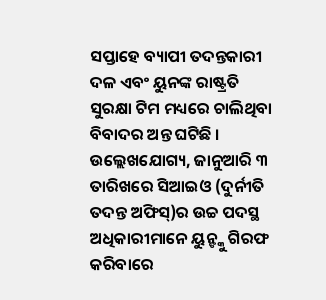ସପ୍ତାହେ ବ୍ୟାପୀ ତଦନ୍ତକାରୀ ଦଳ ଏବଂ ୟୁନଙ୍କ ରାଷ୍ଟ୍ରତି ସୁରକ୍ଷା ଟିମ ମଧ୍ୟରେ ଚାଲିଥିବା ବିବାଦର ଅନ୍ତ ଘଟିଛି ।
ଉଲ୍ଲେଖଯୋଗ୍ୟ, ଜାନୁଆରି ୩ ତାରିଖରେ ସିଆଇଓ (ଦୁର୍ନୀତି ତଦନ୍ତ ଅଫିସ୍)ର ଉଚ୍ଚ ପଦସ୍ଥ ଅଧିକାରୀମାନେ ୟୁନ୍ଙ୍କୁ ଗିରଫ କରିବାରେ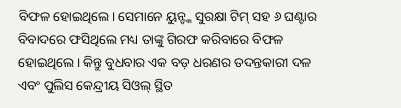ବିଫଳ ହୋଇଥିଲେ। ସେମାନେ ୟୁନ୍ଙ୍କ ସୁରକ୍ଷା ଟିମ୍ ସହ ୬ ଘଣ୍ଟାର ବିବାଦରେ ଫସିଥିଲେ ମଧ୍ୟ ତାଙ୍କୁ ଗିରଫ କରିବାରେ ବିଫଳ ହୋଇଥିଲେ। କିନ୍ତୁ ବୁଧବାର ଏକ ବଡ଼ ଧରଣର ତଦନ୍ତକାରୀ ଦଳ ଏବଂ ପୁଲିସ କେନ୍ଦ୍ରୀୟ ସିଓଲ୍ ସ୍ଥିତ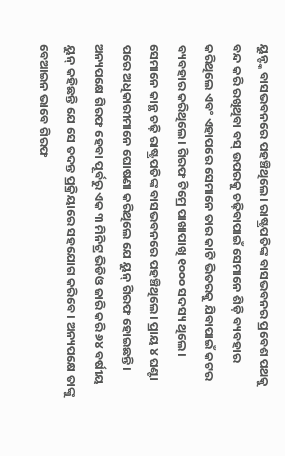ୟୁନ୍ଙ୍କ ବାସଭବନରେ ପହଞ୍ଚିଥିଲେ। ରାଷ୍ଟ୍ରପତିଙ୍କ ବାସଭବନର ପ୍ରବେଶ ପଥକୁ ବନ୍ଦ କରି ରଖିଥିବା ବସ୍ ଉପରକୁ ଚଢ଼ିବାପାଇଁ ସେମାନେ ଶିଡ଼ି ବ୍ୟବହାର କରିଥିଲେ ଏବଂ ଏହାପରେ ସେମାନେ ତାର କାଟି ଭିତରକୁ ଯିବାପାଇଁ କଟର ବ୍ୟବହାର କରିଥିଲେ। ଗିରଫ ଟିମ୍ରେ ପାଖାପାଖି ୧୦୦୦ ସଦସ୍ୟ ଥିଲେ। ସେମାନେ କାନ୍ଥ ଚଢ଼ି ରାଷ୍ଟ୍ରପତିଙ୍କ ବାସଭବନରେ ପହଞ୍ଚିଥିଲେ। ପ୍ରାୟ ୪ ଘଣ୍ଟା ପରେ ଅଧିକାରୀମାନେ ଘୋଷଣା କରିଥିଲେ ଯେ ୟୁନ୍ ଗିରଫ ହୋଇଛନ୍ତି। ଅନ୍ୟପକ୍ଷେ ଗିରଫ ହେବା ପୂର୍ବରୁ ଏକ ୩ ମିନିଟ୍ର ଭିଡିଓ ଜାରି କରି ୬୪ ବର୍ଷୀୟ ୟୁନ୍ କହିଛନ୍ତି ଯେ ସେ ତଦନ୍ତ ପ୍ରକ୍ରିୟାରେ ସହଯୋଗ କରିବେ। ଅନ୍ୟପକ୍ଷେ ତାଙ୍କୁ ବେଆଇନ ଭାବେ ଗିରଫ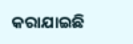କରାଯାଇଛି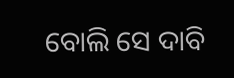ବୋଲି ସେ ଦାବି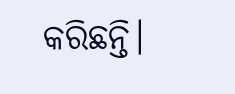କରିଛନ୍ତି।